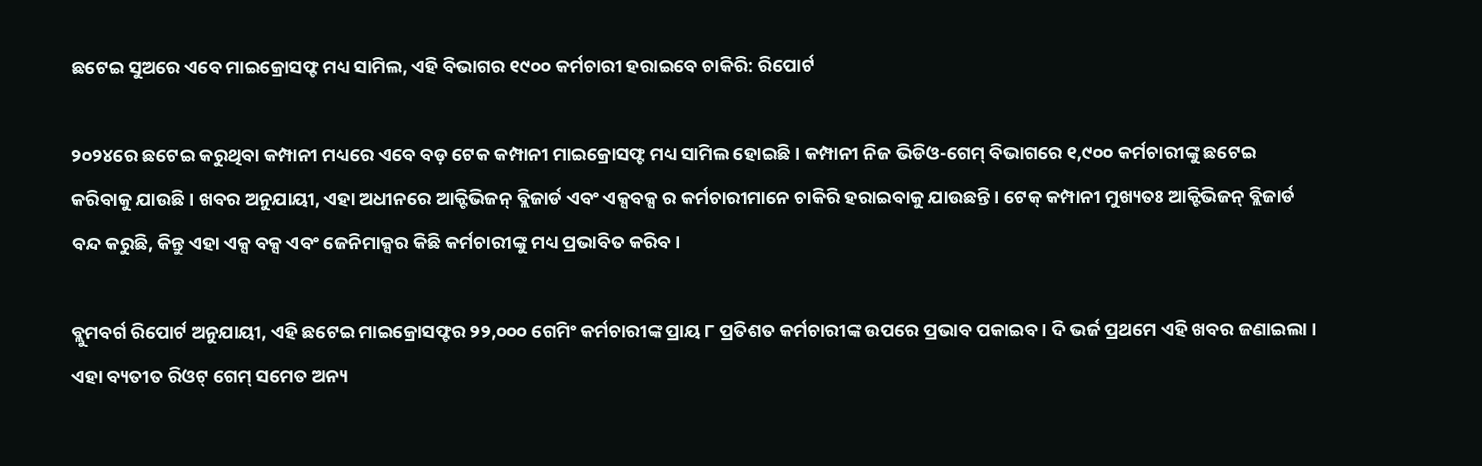ଛଟେଇ ସୁଅରେ ଏବେ ମାଇକ୍ରୋସଫ୍ଟ ମଧ୍ୟ ସାମିଲ, ଏହି ବିଭାଗର ୧୯୦୦ କର୍ମଚାରୀ ହରାଇବେ ଚାକିରି: ରିପୋର୍ଟ

୨୦୨୪ରେ ଛଟେଇ କରୁଥିବା କମ୍ପାନୀ ମଧ୍ୟରେ ଏବେ ବଡ଼ ଟେକ କମ୍ପାନୀ ମାଇକ୍ରୋସଫ୍ଟ ମଧ୍ୟ ସାମିଲ ହୋଇଛି । କମ୍ପାନୀ ନିଜ ଭିଡିଓ-ଗେମ୍ ବିଭାଗରେ ୧,୯୦୦ କର୍ମଚାରୀଙ୍କୁ ଛଟେଇ କରିବାକୁ ଯାଉଛି । ଖବର ଅନୁଯାୟୀ, ଏହା ଅଧୀନରେ ଆକ୍ଟିଭିଜନ୍ ବ୍ଲିଜାର୍ଡ ଏବଂ ଏକ୍ସବକ୍ସ ର କର୍ମଚାରୀମାନେ ଚାକିରି ହରାଇବାକୁ ଯାଉଛନ୍ତି । ଟେକ୍ କମ୍ପାନୀ ମୁଖ୍ୟତଃ ଆକ୍ଟିଭିଜନ୍ ବ୍ଲିଜାର୍ଡ ବନ୍ଦ କରୁଛି, କିନ୍ତୁ ଏହା ଏକ୍ସ ବକ୍ସ ଏବଂ ଜେନିମାକ୍ସର କିଛି କର୍ମଚାରୀଙ୍କୁ ମଧ୍ୟ ପ୍ରଭାବିତ କରିବ ।

ବ୍ଲୁମବର୍ଗ ରିପୋର୍ଟ ଅନୁଯାୟୀ, ଏହି ଛଟେଇ ମାଇକ୍ରୋସଫ୍ଟର ୨୨,୦୦୦ ଗେମିଂ କର୍ମଚାରୀଙ୍କ ପ୍ରାୟ ୮ ପ୍ରତିଶତ କର୍ମଚାରୀଙ୍କ ଉପରେ ପ୍ରଭାବ ପକାଇବ । ଦି ଭର୍ଜ ପ୍ରଥମେ ଏହି ଖବର ଜଣାଇଲା । ଏହା ବ୍ୟତୀତ ରିଓଟ୍ ଗେମ୍ ସମେତ ଅନ୍ୟ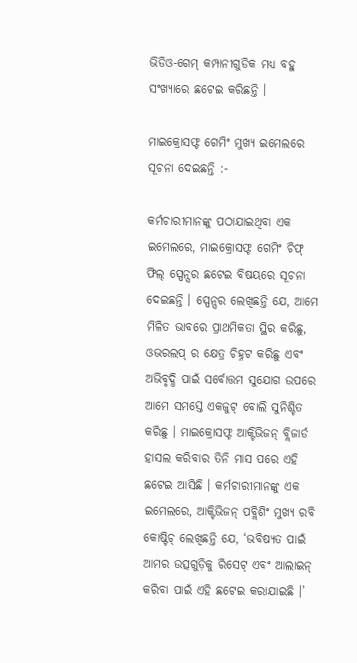ଭିଡିଓ-ଗେମ୍ କମ୍ପାନୀଗୁଡିକ ମଧ୍ୟ ବହୁ ସଂଖ୍ୟାରେ ଛଟେଇ କରିଛନ୍ତି ।

ମାଇକ୍ରୋସଫ୍ଟ ଗେମିଂ ମୁଖ୍ୟ ଇମେଲରେ ସୂଚନା ଦେଇଛନ୍ତି :-

କର୍ମଚାରୀମାନଙ୍କୁ ପଠାଯାଇଥିବା ଏକ ଇମେଲରେ, ମାଇକ୍ରୋସଫ୍ଟ ଗେମିଂ ଚିଫ୍ ଫିଲ୍ ସ୍ପେନ୍ସର ଛଟେଇ ବିଷୟରେ ସୂଚନା ଦେଇଛନ୍ତି । ସ୍ପେନ୍ସର ଲେଖିଛନ୍ତି ଯେ, ଆମେ ମିଳିତ ଭାବରେ ପ୍ରାଥମିକତା ସ୍ଥିର କରିଛୁ, ଓଭରଲପ୍ ର କ୍ଷେତ୍ର ଚିହ୍ନଟ କରିଛୁ ଏବଂ ଅଭିବୃଦ୍ଧି ପାଇଁ ସର୍ବୋତ୍ତମ ସୁଯୋଗ ଉପରେ ଆମେ ସମସ୍ତେ ଏକଜୁଟ୍ ବୋଲି ସୁନିଶ୍ଚିତ କରିଛୁ । ମାଇକ୍ରୋସଫ୍ଟ ଆକ୍ଟିଭିଜନ୍ ବ୍ଲିଜାର୍ଡ ହାସଲ କରିବାର ତିନି ମାସ ପରେ ଏହି ଛଟେଇ ଆସିଛି । କର୍ମଚାରୀମାନଙ୍କୁ ଏକ ଇମେଲରେ, ଆକ୍ଟିଭିଜନ୍ ପବ୍ଲିଶିଂ ମୁଖ୍ୟ ରବି କୋଷ୍ଟିଚ୍ ଲେଖିଛନ୍ତି ଯେ, ‘ଭବିଷ୍ୟତ ପାଇଁ ଆମର ଉତ୍ସଗୁଡ଼ିକୁ ରିସେଟ୍ ଏବଂ ଆଲାଇନ୍ କରିବା ପାଇଁ ଏହି ଛଟେଇ କରାଯାଇଛି ।’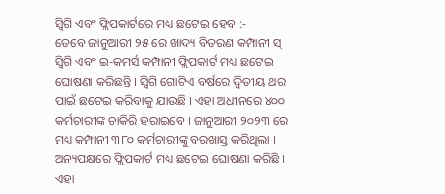ସ୍ୱିଗି ଏବଂ ଫ୍ଲିପକାର୍ଟରେ ମଧ୍ୟ ଛଟେଇ ହେବ :-
ତେବେ ଜାନୁଆରୀ ୨୫ ରେ ଖାଦ୍ୟ ବିତରଣ କମ୍ପାନୀ ସ୍ ସ୍ୱିଗି ଏବଂ ଇ-କମର୍ସ କମ୍ପାନୀ ଫ୍ଲିପକାର୍ଟ ମଧ୍ୟ ଛଟେଇ ଘୋଷଣା କରିଛନ୍ତି । ସ୍ୱିଗି ଗୋଟିଏ ବର୍ଷରେ ଦ୍ୱିତୀୟ ଥର ପାଇଁ ଛଟେଇ କରିବାକୁ ଯାଉଛି । ଏହା ଅଧୀନରେ ୪୦୦ କର୍ମଚାରୀଙ୍କ ଚାକିରି ହରାଇବେ । ଜାନୁଆରୀ ୨୦୨୩ ରେ ମଧ୍ୟ କମ୍ପାନୀ ୩୮୦ କର୍ମଚାରୀଙ୍କୁ ବରଖାସ୍ତ କରିଥିଲା । ଅନ୍ୟପକ୍ଷରେ ଫ୍ଲିପକାର୍ଟ ମଧ୍ୟ ଛଟେଇ ଘୋଷଣା କରିଛି । ଏହା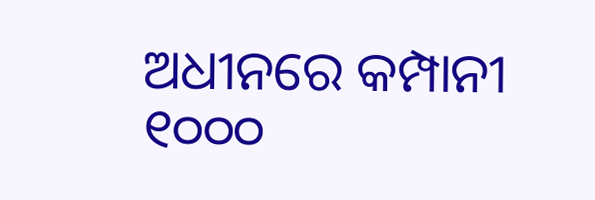ଅଧୀନରେ କମ୍ପାନୀ ୧୦୦୦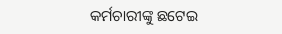କର୍ମଚାରୀଙ୍କୁ ଛଟେଇ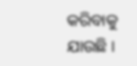କରିବାକୁ ଯାଉଛି ।